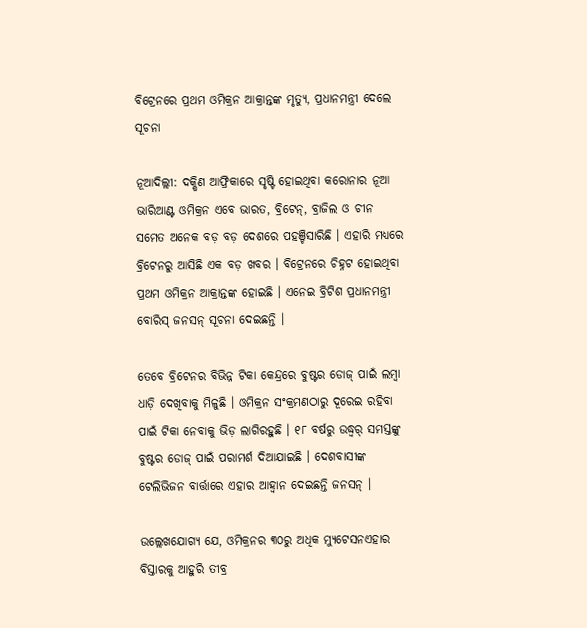ବିଟ୍ରେନରେ ପ୍ରଥମ ଓମିକ୍ରନ ଆକ୍ରାନ୍ତଙ୍କ ମୃତ୍ୟୁ, ପ୍ରଧାନମନ୍ତ୍ରୀ ଦେଲେ ସୂଚନା

ନୂଆଦିଲ୍ଲୀ: ଦକ୍ଷିଣ ଆଫ୍ରିକାରେ ସୃଷ୍ଟି ହୋଇଥିବା କରୋନାର ନୂଆ ଭାରିଆଣ୍ଟ ଓମିକ୍ରନ ଏବେ ଭାରତ, ବ୍ରିଟେନ୍, ବ୍ରାଜିଲ ଓ ଚୀନ ସମେତ ଅନେକ ବଡ଼ ବଡ଼ ଦେଶରେ ପହଞ୍ଚିସାରିଛି । ଏହାରି ମଧ୍ୟରେ ବ୍ରିଟେନରୁ ଆସିଛି ଏକ ବଡ଼ ଖବର । ବିଟ୍ରେନରେ ଚିହ୍ନଟ ହୋଇଥିବା ପ୍ରଥମ ଓମିକ୍ରନ ଆକ୍ରାନ୍ତଙ୍କ ହୋଇଛି । ଏନେଇ ବ୍ରିଟିଶ ପ୍ରଧାନମନ୍ତ୍ରୀ ବୋରିସ୍ ଜନସନ୍ ସୂଚନା ଦେଇଛନ୍ତି ।

ତେବେ ବ୍ରିଟେନର ବିଭିନ୍ନ ଟିକା କେନ୍ଦ୍ରରେ ବୁଷ୍ଟର ଡୋଜ୍ ପାଇଁ ଲମ୍ବା ଧାଡ଼ି ଦେଖିବାକୁ ମିଳୁଛି । ଓମିକ୍ରନ ସଂକ୍ରମଣଠାରୁ ଦୂରେଇ ରହିବା ପାଇଁ ଟିକା ନେବାକୁ ଭିଡ଼ ଲାଗିରହୁଛି । ୧୮ ବର୍ଷରୁ ଉଦ୍ଧ୍ୱର୍ ସମସ୍ତଙ୍କୁ ବୁଷ୍ଟର ଡୋଜ୍ ପାଇଁ ପରାମର୍ଶ ଦିଆଯାଇଛି । ଦେଶବାସୀଙ୍କ ଟେଲିଭିଜନ ବାର୍ତ୍ତାରେ ଏହାର ଆହ୍ୱାନ ଦେଇଛନ୍ତି ଜନସନ୍ ।

ଉଲ୍ଲେଖଯୋଗ୍ୟ ଯେ, ଓମିକ୍ରନର ୩୦ରୁ ଅଧିକ ମ୍ୟୁଟେସନଏହାର ବିସ୍ତାରକୁ ଆହୁରି ତୀବ୍ର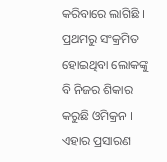କରିବାରେ ଲାଗିଛି । ପ୍ରଥମରୁ ସଂକ୍ରମିତ ହୋଇଥିବା ଲୋକଙ୍କୁ ବି ନିଜର ଶିକାର କରୁଛି ଓମିକ୍ରନ । ଏହାର ପ୍ରସାରଣ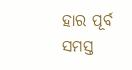ହାର ପୂର୍ବ ସମସ୍ତ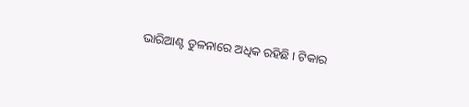ଭାରିଆଣ୍ଟ ତୁଳନାରେ ଅଧିକ ରହିଛି । ଟିକାର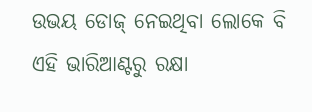ଉଭୟ ଡୋଜ୍ ନେଇଥିବା ଲୋକେ ବି ଏହି ଭାରିଆଣ୍ଟରୁ ରକ୍ଷା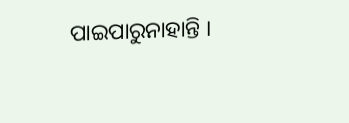ପାଇପାରୁନାହାନ୍ତି ।